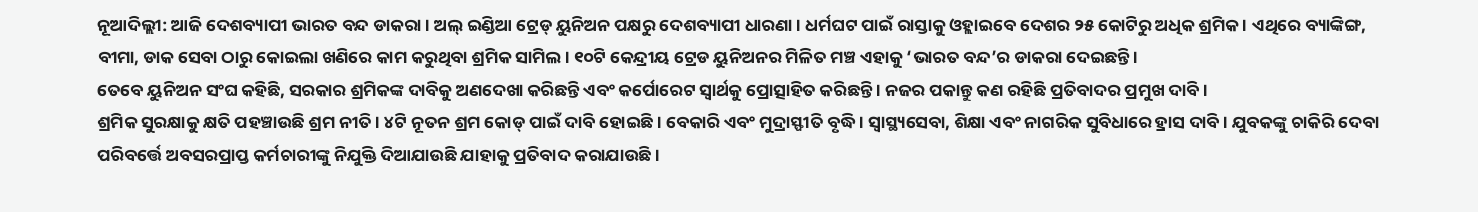ନୂଆଦିଲ୍ଲୀ: ଆଜି ଦେଶବ୍ୟାପୀ ଭାରତ ବନ୍ଦ ଡାକରା । ଅଲ୍ ଇଣ୍ଡିଆ ଟ୍ରେଡ୍ ୟୁନିଅନ ପକ୍ଷରୁ ଦେଶବ୍ୟାପୀ ଧାରଣା । ଧର୍ମଘଟ ପାଇଁ ରାସ୍ତାକୁ ଓହ୍ଲାଇବେ ଦେଶର ୨୫ କୋଟିରୁ ଅଧିକ ଶ୍ରମିକ । ଏଥିରେ ବ୍ୟାଙ୍କିଙ୍ଗ, ବୀମା, ଡାକ ସେବା ଠାରୁ କୋଇଲା ଖଣିରେ କାମ କରୁଥିବା ଶ୍ରମିକ ସାମିଲ । ୧୦ଟି କେନ୍ଦ୍ରୀୟ ଟ୍ରେଡ ୟୁନିଅନର ମିଳିତ ମଞ୍ଚ ଏହାକୁ ‘ଭାରତ ବନ୍ଦ’ର ଡାକରା ଦେଇଛନ୍ତି ।
ତେବେ ୟୁନିଅନ ସଂଘ କହିଛି, ସରକାର ଶ୍ରମିକଙ୍କ ଦାବିକୁ ଅଣଦେଖା କରିଛନ୍ତି ଏବଂ କର୍ପୋରେଟ ସ୍ବାର୍ଥକୁ ପ୍ରୋତ୍ସାହିତ କରିଛନ୍ତି । ନଜର ପକାନ୍ତୁ କଣ ରହିଛି ପ୍ରତିବାଦର ପ୍ରମୁଖ ଦାବି ।
ଶ୍ରମିକ ସୁରକ୍ଷାକୁ କ୍ଷତି ପହଞ୍ଚାଉଛି ଶ୍ରମ ନୀତି । ୪ଟି ନୂତନ ଶ୍ରମ କୋଡ୍ ପାଇଁ ଦାବି ହୋଇଛି । ବେକାରି ଏବଂ ମୁଦ୍ରାସ୍ଫୀତି ବୃଦ୍ଧି । ସ୍ୱାସ୍ଥ୍ୟସେବା, ଶିକ୍ଷା ଏବଂ ନାଗରିକ ସୁବିଧାରେ ହ୍ରାସ ଦାବି । ଯୁବକଙ୍କୁ ଚାକିରି ଦେବା ପରିବର୍ତ୍ତେ ଅବସରପ୍ରାପ୍ତ କର୍ମଚାରୀଙ୍କୁ ନିଯୁକ୍ତି ଦିଆଯାଉଛି ଯାହାକୁ ପ୍ରତିବାଦ କରାଯାଉଛି ।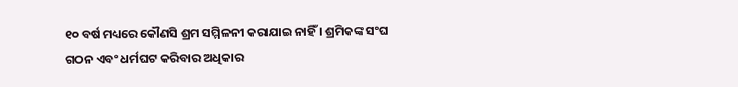୧୦ ବର୍ଷ ମଧ୍ୟରେ କୌଣସି ଶ୍ରମ ସମ୍ମିଳନୀ କରାଯାଇ ନାହିଁ । ଶ୍ରମିକଙ୍କ ସଂଘ ଗଠନ ଏବଂ ଧର୍ମଘଟ କରିବାର ଅଧିକାର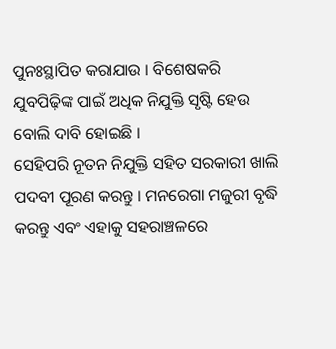ପୁନଃସ୍ଥାପିତ କରାଯାଉ । ବିଶେଷକରି ଯୁବପିଢ଼ିଙ୍କ ପାଇଁ ଅଧିକ ନିଯୁକ୍ତି ସୃଷ୍ଟି ହେଉ ବୋଲି ଦାବି ହୋଇଛି ।
ସେହିପରି ନୂତନ ନିଯୁକ୍ତି ସହିତ ସରକାରୀ ଖାଲି ପଦବୀ ପୂରଣ କରନ୍ତୁ । ମନରେଗା ମଜୁରୀ ବୃଦ୍ଧି କରନ୍ତୁ ଏବଂ ଏହାକୁ ସହରାଞ୍ଚଳରେ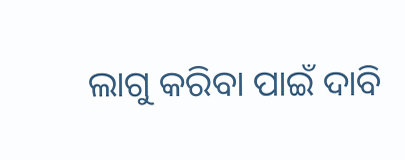ଲାଗୁ କରିବା ପାଇଁ ଦାବି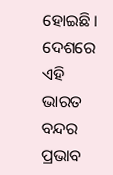ହୋଇଛି । ଦେଶରେ ଏହି ଭାରତ ବନ୍ଦର ପ୍ରଭାବ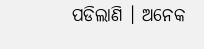ପଡିଲାଣି । ଅନେକ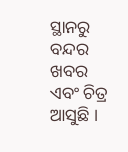ସ୍ଥାନରୁ ବନ୍ଦର ଖବର ଏବଂ ଚିତ୍ର ଆସୁଛି ।